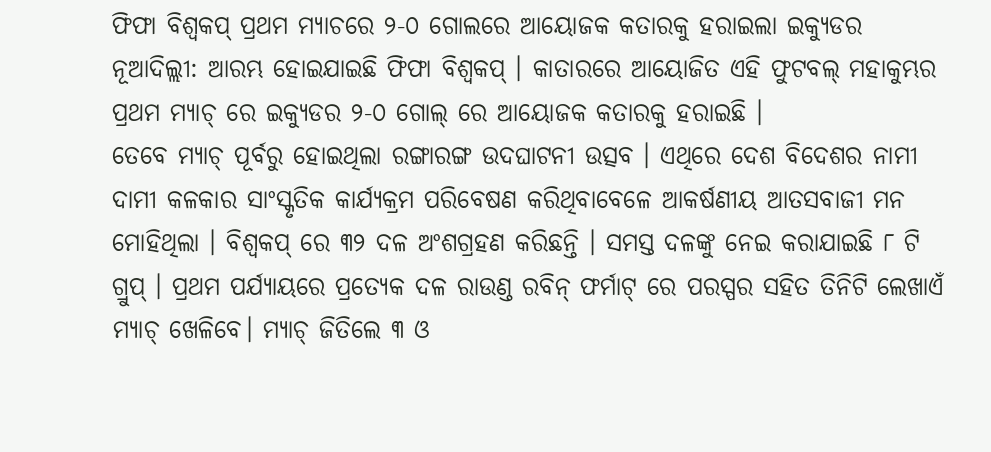ଫିଫା ବିଶ୍ବକପ୍ ପ୍ରଥମ ମ୍ୟାଚରେ ୨-୦ ଗୋଲରେ ଆୟୋଜକ କତାରକୁ ହରାଇଲା ଇକ୍ୟୁଡର
ନୂଆଦିଲ୍ଲୀ: ଆରମ୍ଭ ହୋଇଯାଇଛି ଫିଫା ବିଶ୍ବକପ୍ । କାତାରରେ ଆୟୋଜିତ ଏହି ଫୁଟବଲ୍ ମହାକୁମ୍ଭର ପ୍ରଥମ ମ୍ୟାଚ୍ ରେ ଇକ୍ୟୁଡର ୨-୦ ଗୋଲ୍ ରେ ଆୟୋଜକ କତାରକୁ ହରାଇଛି ।
ତେବେ ମ୍ୟାଚ୍ ପୂର୍ବରୁ ହୋଇଥିଲା ରଙ୍ଗାରଙ୍ଗ ଉଦଘାଟନୀ ଉତ୍ସବ । ଏଥିରେ ଦେଶ ବିଦେଶର ନାମୀ ଦାମୀ କଳକାର ସାଂସ୍କୃତିକ କାର୍ଯ୍ୟକ୍ରମ ପରିବେଷଣ କରିଥିବାବେଳେ ଆକର୍ଷଣୀୟ ଆତସବାଜୀ ମନ ମୋହିଥିଲା । ବିଶ୍ବକପ୍ ରେ ୩୨ ଦଳ ଅଂଶଗ୍ରହଣ କରିଛନ୍ତି । ସମସ୍ତ ଦଳଙ୍କୁ ନେଇ କରାଯାଇଛି ୮ ଟି ଗ୍ରୁପ୍ । ପ୍ରଥମ ପର୍ଯ୍ୟାୟରେ ପ୍ରତ୍ୟେକ ଦଳ ରାଉଣ୍ଡ ରବିନ୍ ଫର୍ମାଟ୍ ରେ ପରସ୍ପର ସହିତ ତିନିଟି ଲେଖାଏଁ ମ୍ୟାଚ୍ ଖେଳିବେ। ମ୍ୟାଚ୍ ଜିତିଲେ ୩ ଓ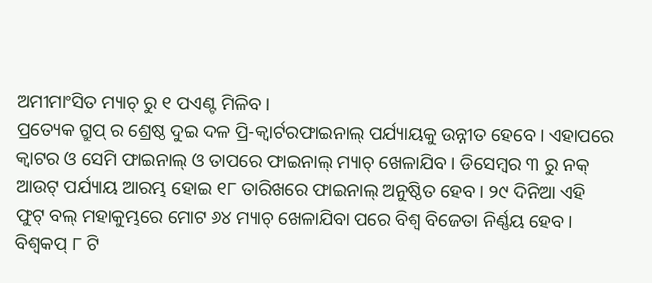ଅମୀମାଂସିତ ମ୍ୟାଚ୍ ରୁ ୧ ପଏଣ୍ଟ ମିଳିବ।
ପ୍ରତ୍ୟେକ ଗ୍ରୁପ୍ ର ଶ୍ରେଷ୍ଠ ଦୁଇ ଦଳ ପ୍ରି-କ୍ବାର୍ଟରଫାଇନାଲ୍ ପର୍ଯ୍ୟାୟକୁ ଉନ୍ନୀତ ହେବେ। ଏହାପରେ କ୍ବାଟର ଓ ସେମି ଫାଇନାଲ୍ ଓ ତାପରେ ଫାଇନାଲ୍ ମ୍ୟାଚ୍ ଖେଳାଯିବ । ଡିସେମ୍ବର ୩ ରୁ ନକ୍ ଆଉଟ୍ ପର୍ଯ୍ୟାୟ ଆରମ୍ଭ ହୋଇ ୧୮ ତାରିଖରେ ଫାଇନାଲ୍ ଅନୁଷ୍ଠିତ ହେବ। ୨୯ ଦିନିଆ ଏହି ଫୁଟ୍ ବଲ୍ ମହାକୁମ୍ଭରେ ମୋଟ ୬୪ ମ୍ୟାଚ୍ ଖେଳାଯିବା ପରେ ବିଶ୍ବ ବିଜେତା ନିର୍ଣ୍ଣୟ ହେବ। ବିଶ୍ବକପ୍ ୮ ଟି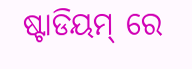ଷ୍ଟାଡିୟମ୍ ରେ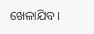ଖେଳାଯିବ।